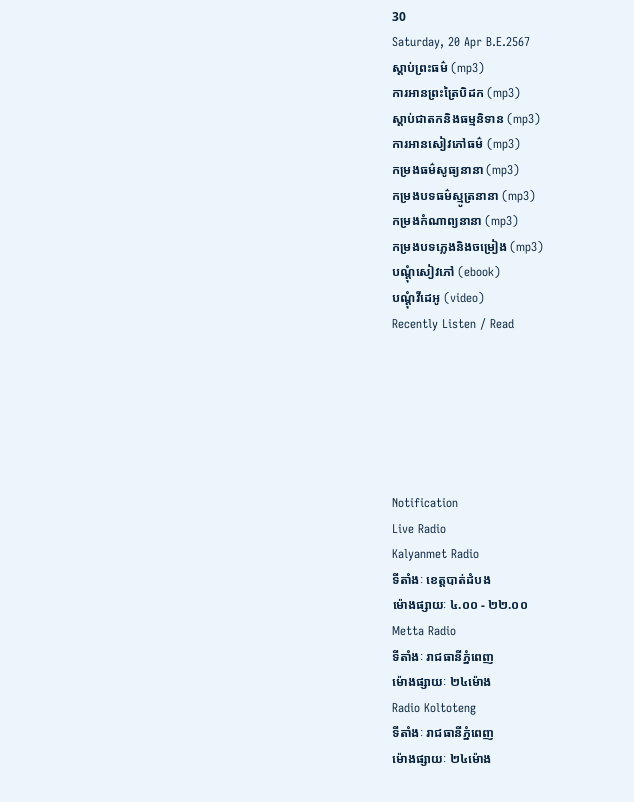30
Saturday, 20 Apr B.E.2567
ស្តាប់ព្រះធម៌ (mp3)
ការអានព្រះត្រៃបិដក (mp3)
ស្តាប់ជាតកនិងធម្មនិទាន (mp3)
ការអានសៀវភៅធម៌ (mp3)
កម្រងធម៌សូធ្យនានា (mp3)
កម្រងបទធម៌ស្មូត្រនានា (mp3)
កម្រងកំណាព្យនានា (mp3)
កម្រងបទភ្លេងនិងចម្រៀង (mp3)
បណ្តុំសៀវភៅ (ebook)
បណ្តុំវីដេអូ (video)
Recently Listen / Read






Notification
Live Radio
Kalyanmet Radio
ទីតាំងៈ ខេត្តបាត់ដំបង
ម៉ោងផ្សាយៈ ៤.០០ - ២២.០០
Metta Radio
ទីតាំងៈ រាជធានីភ្នំពេញ
ម៉ោងផ្សាយៈ ២៤ម៉ោង
Radio Koltoteng
ទីតាំងៈ រាជធានីភ្នំពេញ
ម៉ោងផ្សាយៈ ២៤ម៉ោង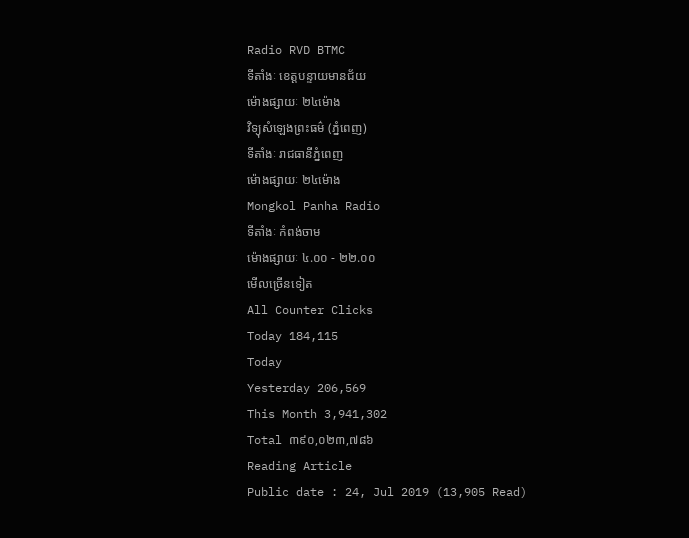Radio RVD BTMC
ទីតាំងៈ ខេត្តបន្ទាយមានជ័យ
ម៉ោងផ្សាយៈ ២៤ម៉ោង
វិទ្យុសំឡេងព្រះធម៌ (ភ្នំពេញ)
ទីតាំងៈ រាជធានីភ្នំពេញ
ម៉ោងផ្សាយៈ ២៤ម៉ោង
Mongkol Panha Radio
ទីតាំងៈ កំពង់ចាម
ម៉ោងផ្សាយៈ ៤.០០ - ២២.០០
មើលច្រើនទៀត
All Counter Clicks
Today 184,115
Today
Yesterday 206,569
This Month 3,941,302
Total ៣៩០,០២៣,៧៨៦
Reading Article
Public date : 24, Jul 2019 (13,905 Read)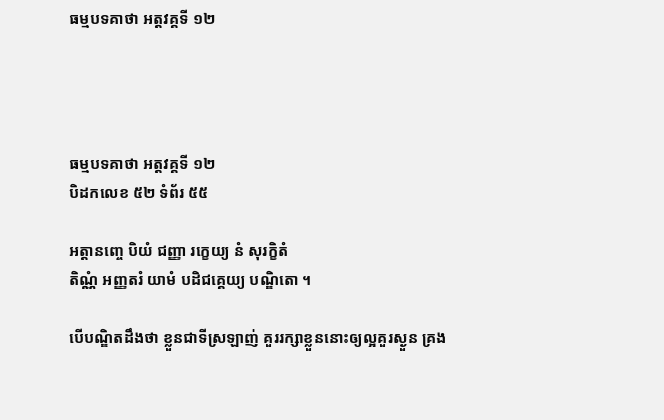ធម្មបទគាថា អត្តវគ្គទី ១២




ធម្មបទគាថា អត្តវគ្គទី ១២
បិដកលេខ ៥២ ទំព័រ ៥៥

អត្តានញ្ចេ បិយំ ជញ្ញា រក្ខេយ្យ នំ សុរក្ខិតំ
តិណ្ណំ អញ្ញតរំ យាមំ បដិជគ្គេយ្យ បណ្ឌិតោ ។

បើបណ្ឌិតដឹងថា ខ្លួនជាទីស្រឡាញ់ គួររក្សាខ្លួននោះឲ្យល្អគួរស្ងួន គ្រង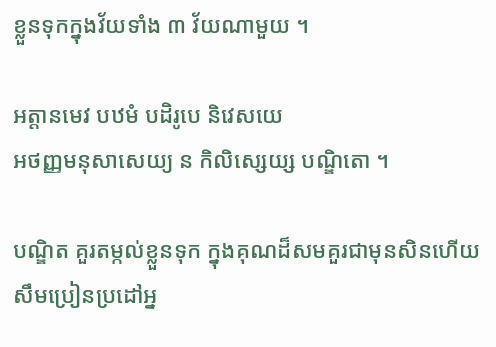ខ្លួនទុកក្នុងវ័យទាំង ៣ វ័យណាមួយ ។

អត្តានមេវ បឋមំ បដិរូបេ និវេសយេ
អថញ្ញមនុសាសេយ្យ ន កិលិស្សេយ្ស បណ្ឌិតោ ។

បណ្ឌិត គួរតម្កល់ខ្លួនទុក ក្នុងគុណដ៏សមគួរជាមុនសិនហើយសឹមប្រៀនប្រដៅអ្ន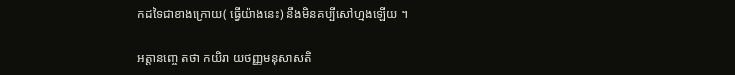កដទៃជាខាងក្រោយ( ធ្វើយ៉ាងនេះ) នឹងមិនគប្បីសៅហ្មងឡើយ ។

អត្តានញ្ចេ តថា កយិរា យថញ្ញមនុសាសតិ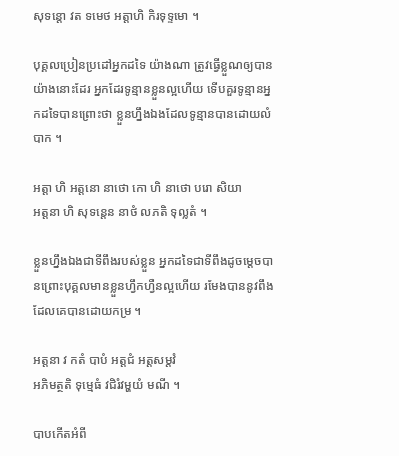សុទន្តោ វត ទមេថ អត្តាហិ កិរទុទ្ទមោ ។

បុគ្គលប្រៀនប្រដៅអ្នកដទៃ យ៉ាងណា ត្រូវធ្វើខ្លួណឲ្យបានយ៉ាងនោះដែរ អ្នកដែរទូន្មានខ្លួនល្អហើយ ទើបគួរទូន្មានអ្នកដទៃបានព្រោះថា ខ្លួនហ្នឹងឯងដែលទូន្មានបានដោយលំបាក ។

អត្តា ហិ អត្តនោ នាថោ កោ ហិ នាថោ បរោ សិយា
អត្តនា ហិ សុទន្តេន នាថំ លភតិ ទុល្លតំ ។

ខ្លួនហឹ្នងឯងជាទីពឹងរបស់ខ្លួន អ្នកដទៃជាទីពឹងដូចម្តេចបានព្រោះបុគ្គលមានខ្លួនហ្វឹកហ្វឺនល្អហើយ រមែងបាននូវពឹង ដែលគេបានដោយកម្រ ។

អត្តនា វ កតំ បាបំ អត្តជំ អត្តសម្តវំ
អភិមត្ថតិ ទុម្មេធំ វជិរំវម្ហយំ មណី ។

បាបកើតអំពី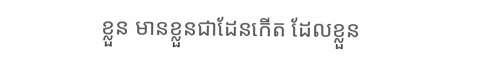ខ្លួន មានខ្លួនជាដែនកើត ដែលខ្លួន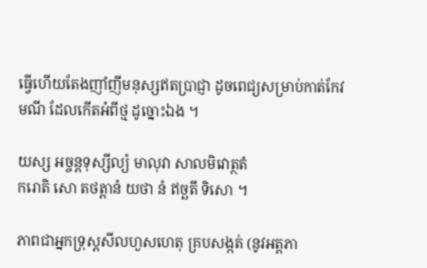ធ្វើហើយតែងញាំញីមនុស្សឥតប្រាជ្ញា ដូចពេជ្យសម្រាប់កាត់កែវមណី ដែលកើតអំពីថ្ម ដូច្នោះឯង ។

យស្ស អច្ចន្តទុស្សីល្យំ មាលុវា សាលមិវោត្ថតំ
ករោតិ សោ តថត្តានំ យថា នំ ឥច្ឆតី ទិសោ ។

ភាពជាអ្នកទ្រុស្តសីលហួសហេតុ គ្របសង្កត់ (នូវអត្តភា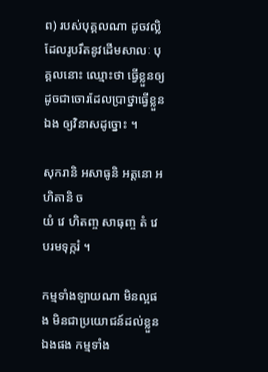ព) របស់បុគ្គលណា ដូចវល្លិដែលរូបរឹតនូវដើមសាលៈ បុគ្គលនោះ ឈ្មោះថា ធ្វើខ្លួនឲ្យដូចជាចោរដែលប្រាថ្នាធ្វើខ្លួនឯង ឲ្យវិនាសដូច្នោះ ។

សុករានិ អសាធូនិ អត្តនោ អហិតានិ ច
យំ វេ ហិតញ្ច សាធុញ្ច តំ វេ បរមទុក្ករំ ។

កម្មទាំងឡាយណា មិនល្អផង មិនជាប្រយោជន៍ដល់ខ្លួនឯងផង កម្មទាំង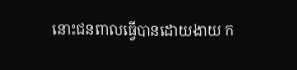នោះជនពាលធ្វើបានដោយងាយ ក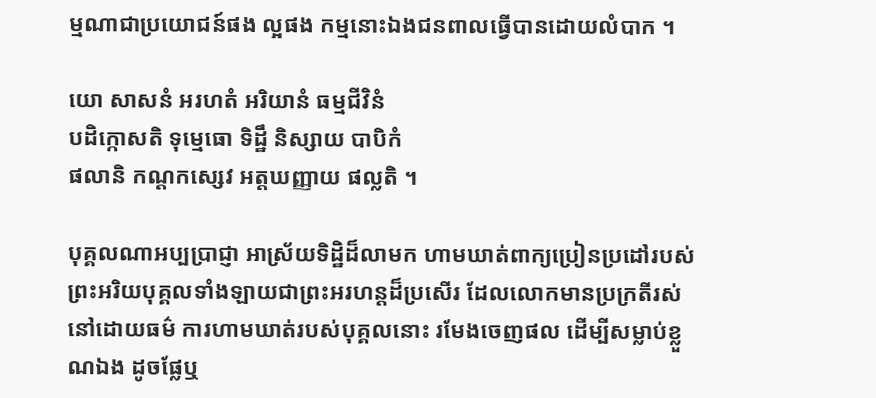ម្មណាជាប្រយោជន៍ផង ល្អផង កម្មនោះឯងជនពាលធ្វើបានដោយលំបាក ។

យោ សាសនំ អរហតំ អរិយានំ ធម្មជីវិនំ
បដិក្កោសតិ ទុម្មេធោ ទិដ្ឋឹ និស្សាយ បាបិកំ
ផលានិ កណ្តកស្សេវ អត្តឃញ្ញាយ ផល្លតិ ។

បុគ្គលណាអប្បប្រាជ្ញា អាស្រ័យទិដ្ឋិដ៏លាមក ហាមឃាត់ពាក្យប្រៀនប្រដៅរបស់ព្រះអរិយបុគ្គលទាំងឡាយជាព្រះអរហន្តដ៏ប្រសើរ ដែលលោកមានប្រក្រតីរស់នៅដោយធម៌ ការហាមឃាត់របស់បុគ្គលនោះ រមែងចេញផល ដើម្បីសម្លាប់ខ្លួណឯង ដូចផ្លែឬ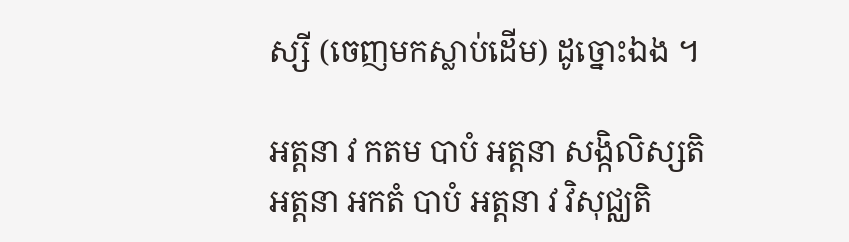ស្សី (ចេញមកស្លាប់ដើម) ដូច្នោះឯង ។

អត្តនា វ កតម បាបំ អត្តនា សង្កិលិស្សតិ
អត្តនា អកតំ បាបំ អត្តនា វ វិសុជ្ឈតិ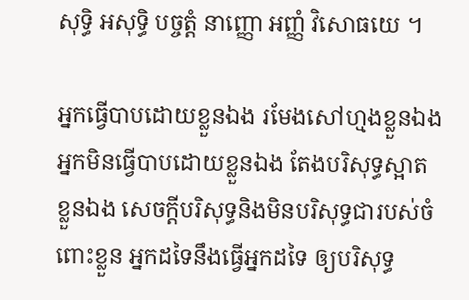សុទ្ធិ អសុទ្ធិ បច្ចត្តំ នាញ្ញោ អញ្ញំ វិសោធយេ ។

អ្នកធ្វើបាបដោយខ្លួនឯង រមែងសៅហ្មងខ្លួនឯង អ្នកមិនធ្វើបាបដោយខ្លួនឯង តែងបរិសុទ្ធស្អាតខ្លួនឯង សេចក្តីបរិសុទ្ធនិងមិនបរិសុទ្ធជារបស់ចំពោះខ្លួន អ្នកដទៃនឹងធ្វើអ្នកដទៃ ឲ្យបរិសុទ្ធ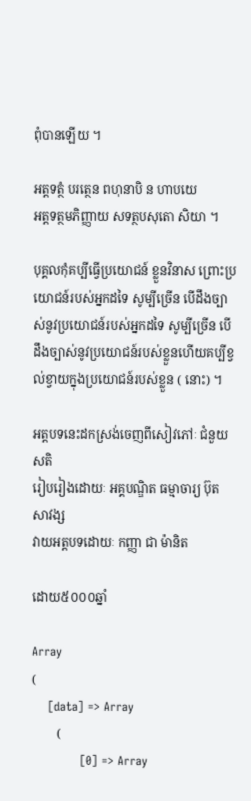ពុំបានឡើយ ។

អត្តទត្ថំ បរត្ថេន ពហុនាបិ ន ហាបយេ
អត្តទត្ថមភិញ្ញាយ សទត្ថបសុតោ សិយា ។

បុគ្គលកុំគប្បីធ្វើប្រយោជន៍ ខ្លួនវិនាស ព្រោះប្រយោជន៍របស់អ្នកដទៃ សូម្បីច្រើន បើដឹងច្បាស់នូវប្រយោជន៍របស់អ្នកដទៃ សូម្បីច្រើន បើដឹងច្បាស់នូវប្រយោជន៍របស់ខ្លួនហើយគប្បីខ្វល់ខ្វាយក្នុងប្រយោជន៍របស់ខ្លួន ( នោះ) ។

អត្តបទនេះដកស្រង់ចេញពីសៀវភៅៈ ជំនួយសតិ
រៀបរៀងដោយៈ អគ្គបណ្ឌិត ធម្មាចារ្យ ប៊ុត សាវង្ស
វាយអត្តបទដោយៈ កញ្ញា ជា ម៉ានិត

ដោយ៥០០០ឆ្នាំ

Array
(
    [data] => Array
        (
            [0] => Array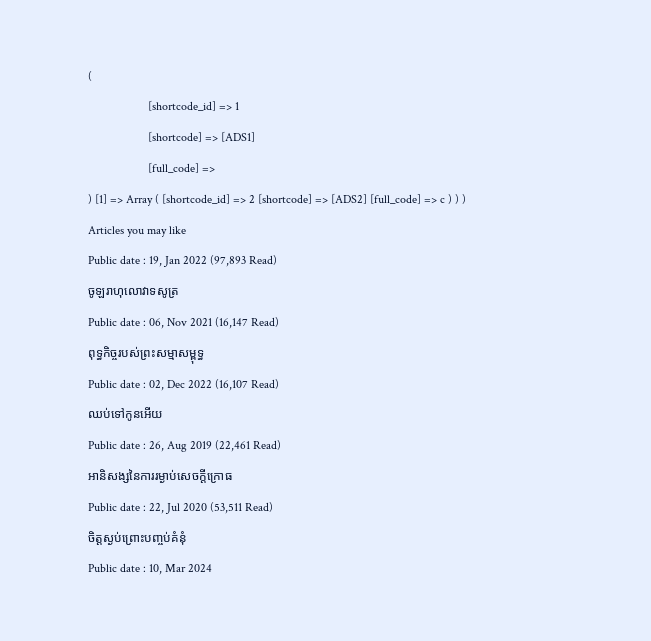(
                    [shortcode_id] => 1
                    [shortcode] => [ADS1]
                    [full_code] =>
) [1] => Array ( [shortcode_id] => 2 [shortcode] => [ADS2] [full_code] => c ) ) )
Articles you may like
Public date : 19, Jan 2022 (97,893 Read)
ចូឡរាហុលោវាទសូត្រ
Public date : 06, Nov 2021 (16,147 Read)
ពុទ្ធកិច្ចរបស់ព្រះសម្មាសម្ពុទ្ធ
Public date : 02, Dec 2022 (16,107 Read)
ឈប់ទៅកូនអើយ
Public date : 26, Aug 2019 (22,461 Read)
អានិសង្សនៃការរម្ងាប់សេចក្តីក្រោធ
Public date : 22, Jul 2020 (53,511 Read)
ចិត្តស្ងប់ព្រោះបញ្ចប់គំនុំ
Public date : 10, Mar 2024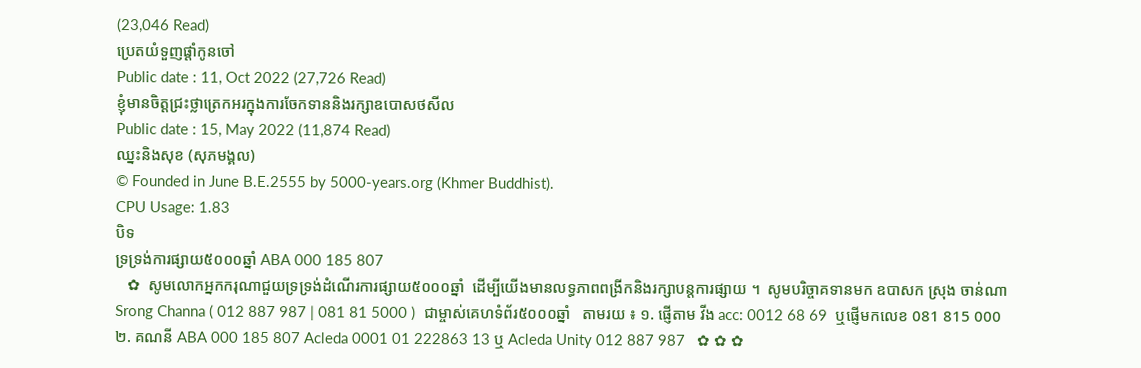(23,046 Read)
ប្រេតយំទួញផ្តាំកូនចៅ
Public date : 11, Oct 2022 (27,726 Read)
ខ្ញុំមានចិត្តជ្រះថ្លាត្រេកអរក្នុងការចែកទាននិងរក្សាឧបោសថសីល
Public date : 15, May 2022 (11,874 Read)
ឈ្នះនិងសុខ (សុភមង្គល)
© Founded in June B.E.2555 by 5000-years.org (Khmer Buddhist).
CPU Usage: 1.83
បិទ
ទ្រទ្រង់ការផ្សាយ៥០០០ឆ្នាំ ABA 000 185 807
   ✿  សូមលោកអ្នកករុណាជួយទ្រទ្រង់ដំណើរការផ្សាយ៥០០០ឆ្នាំ  ដើម្បីយើងមានលទ្ធភាពពង្រីកនិងរក្សាបន្តការផ្សាយ ។  សូមបរិច្ចាគទានមក ឧបាសក ស្រុង ចាន់ណា Srong Channa ( 012 887 987 | 081 81 5000 )  ជាម្ចាស់គេហទំព័រ៥០០០ឆ្នាំ   តាមរយ ៖ ១. ផ្ញើតាម វីង acc: 0012 68 69  ឬផ្ញើមកលេខ 081 815 000 ២. គណនី ABA 000 185 807 Acleda 0001 01 222863 13 ឬ Acleda Unity 012 887 987   ✿ ✿ ✿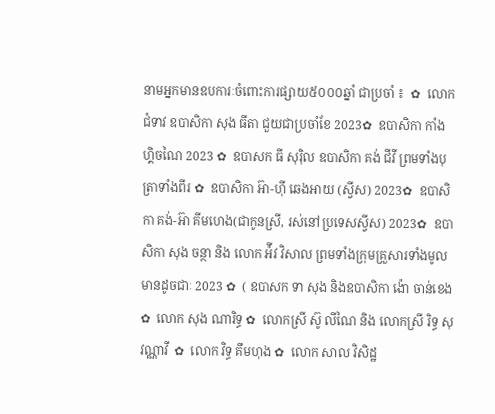នាមអ្នកមានឧបការៈចំពោះការផ្សាយ៥០០០ឆ្នាំ ជាប្រចាំ ៖  ✿  លោកជំទាវ ឧបាសិកា សុង ធីតា ជួយជាប្រចាំខែ 2023✿  ឧបាសិកា កាំង ហ្គិចណៃ 2023 ✿  ឧបាសក ធី សុរ៉ិល ឧបាសិកា គង់ ជីវី ព្រមទាំងបុត្រាទាំងពីរ ✿  ឧបាសិកា អ៊ា-ហុី ឆេងអាយ (ស្វីស) 2023✿  ឧបាសិកា គង់-អ៊ា គីមហេង(ជាកូនស្រី, រស់នៅប្រទេសស្វីស) 2023✿  ឧបាសិកា សុង ចន្ថា និង លោក អ៉ីវ វិសាល ព្រមទាំងក្រុមគ្រួសារទាំងមូលមានដូចជាៈ 2023 ✿  ( ឧបាសក ទា សុង និងឧបាសិកា ង៉ោ ចាន់ខេង ✿  លោក សុង ណារិទ្ធ ✿  លោកស្រី ស៊ូ លីណៃ និង លោកស្រី រិទ្ធ សុវណ្ណាវី  ✿  លោក វិទ្ធ គឹមហុង ✿  លោក សាល វិសិដ្ឋ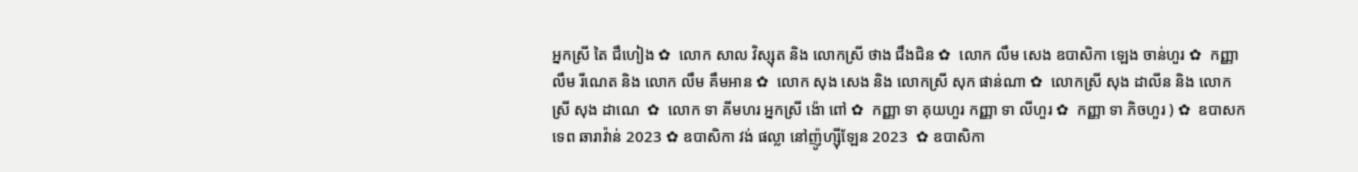អ្នកស្រី តៃ ជឹហៀង ✿  លោក សាល វិស្សុត និង លោកស្រី ថាង ជឹងជិន ✿  លោក លឹម សេង ឧបាសិកា ឡេង ចាន់ហួរ ✿  កញ្ញា លឹម រីណេត និង លោក លឹម គឹមអាន ✿  លោក សុង សេង និង លោកស្រី សុក ផាន់ណា ✿  លោកស្រី សុង ដាលីន និង លោកស្រី សុង ដាណេ  ✿  លោក ទា គីមហរ អ្នកស្រី ង៉ោ ពៅ ✿  កញ្ញា ទា គុយហួរ កញ្ញា ទា លីហួរ ✿  កញ្ញា ទា ភិចហួរ ) ✿  ឧបាសក ទេព ឆារាវ៉ាន់ 2023 ✿ ឧបាសិកា វង់ ផល្លា នៅញ៉ូហ្ស៊ីឡែន 2023  ✿ ឧបាសិកា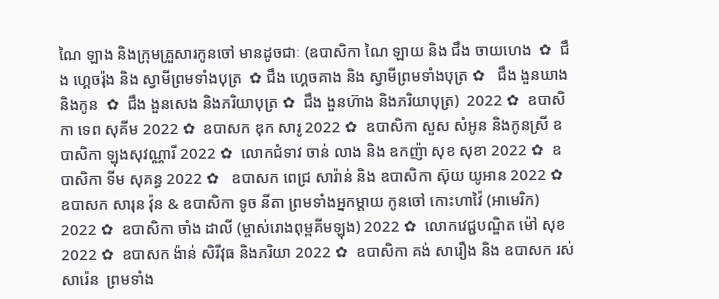ណៃ ឡាង និងក្រុមគ្រួសារកូនចៅ មានដូចជាៈ (ឧបាសិកា ណៃ ឡាយ និង ជឹង ចាយហេង  ✿  ជឹង ហ្គេចរ៉ុង និង ស្វាមីព្រមទាំងបុត្រ  ✿ ជឹង ហ្គេចគាង និង ស្វាមីព្រមទាំងបុត្រ ✿   ជឹង ងួនឃាង និងកូន  ✿  ជឹង ងួនសេង និងភរិយាបុត្រ ✿  ជឹង ងួនហ៊ាង និងភរិយាបុត្រ)  2022 ✿  ឧបាសិកា ទេព សុគីម 2022 ✿  ឧបាសក ឌុក សារូ 2022 ✿  ឧបាសិកា សួស សំអូន និងកូនស្រី ឧបាសិកា ឡុងសុវណ្ណារី 2022 ✿  លោកជំទាវ ចាន់ លាង និង ឧកញ៉ា សុខ សុខា 2022 ✿  ឧបាសិកា ទីម សុគន្ធ 2022 ✿   ឧបាសក ពេជ្រ សារ៉ាន់ និង ឧបាសិកា ស៊ុយ យូអាន 2022 ✿  ឧបាសក សារុន វ៉ុន & ឧបាសិកា ទូច នីតា ព្រមទាំងអ្នកម្តាយ កូនចៅ កោះហាវ៉ៃ (អាមេរិក) 2022 ✿  ឧបាសិកា ចាំង ដាលី (ម្ចាស់រោងពុម្ពគីមឡុង) 2022 ✿  លោកវេជ្ជបណ្ឌិត ម៉ៅ សុខ 2022 ✿  ឧបាសក ង៉ាន់ សិរីវុធ និងភរិយា 2022 ✿  ឧបាសិកា គង់ សារឿង និង ឧបាសក រស់ សារ៉េន  ព្រមទាំង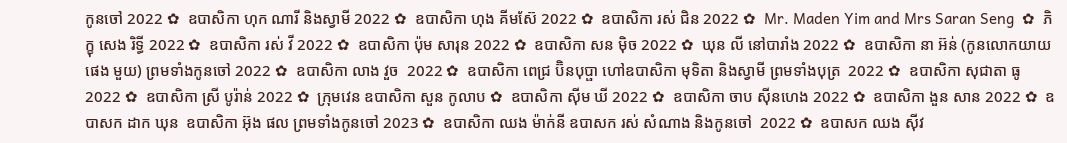កូនចៅ 2022 ✿  ឧបាសិកា ហុក ណារី និងស្វាមី 2022 ✿  ឧបាសិកា ហុង គីមស៊ែ 2022 ✿  ឧបាសិកា រស់ ជិន 2022 ✿  Mr. Maden Yim and Mrs Saran Seng  ✿  ភិក្ខុ សេង រិទ្ធី 2022 ✿  ឧបាសិកា រស់ វី 2022 ✿  ឧបាសិកា ប៉ុម សារុន 2022 ✿  ឧបាសិកា សន ម៉ិច 2022 ✿  ឃុន លី នៅបារាំង 2022 ✿  ឧបាសិកា នា អ៊ន់ (កូនលោកយាយ ផេង មួយ) ព្រមទាំងកូនចៅ 2022 ✿  ឧបាសិកា លាង វួច  2022 ✿  ឧបាសិកា ពេជ្រ ប៊ិនបុប្ផា ហៅឧបាសិកា មុទិតា និងស្វាមី ព្រមទាំងបុត្រ  2022 ✿  ឧបាសិកា សុជាតា ធូ  2022 ✿  ឧបាសិកា ស្រី បូរ៉ាន់ 2022 ✿  ក្រុមវេន ឧបាសិកា សួន កូលាប ✿  ឧបាសិកា ស៊ីម ឃី 2022 ✿  ឧបាសិកា ចាប ស៊ីនហេង 2022 ✿  ឧបាសិកា ងួន សាន 2022 ✿  ឧបាសក ដាក ឃុន  ឧបាសិកា អ៊ុង ផល ព្រមទាំងកូនចៅ 2023 ✿  ឧបាសិកា ឈង ម៉ាក់នី ឧបាសក រស់ សំណាង និងកូនចៅ  2022 ✿  ឧបាសក ឈង សុីវ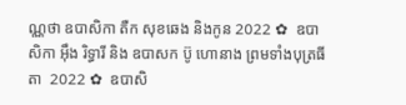ណ្ណថា ឧបាសិកា តឺក សុខឆេង និងកូន 2022 ✿  ឧបាសិកា អុឹង រិទ្ធារី និង ឧបាសក ប៊ូ ហោនាង ព្រមទាំងបុត្រធីតា  2022 ✿  ឧបាសិ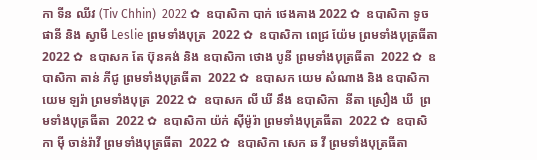កា ទីន ឈីវ (Tiv Chhin)  2022 ✿  ឧបាសិកា បាក់ ថេងគាង 2022 ✿  ឧបាសិកា ទូច ផានី និង ស្វាមី Leslie ព្រមទាំងបុត្រ  2022 ✿  ឧបាសិកា ពេជ្រ យ៉ែម ព្រមទាំងបុត្រធីតា  2022 ✿  ឧបាសក តែ ប៊ុនគង់ និង ឧបាសិកា ថោង បូនី ព្រមទាំងបុត្រធីតា  2022 ✿  ឧបាសិកា តាន់ ភីជូ ព្រមទាំងបុត្រធីតា  2022 ✿  ឧបាសក យេម សំណាង និង ឧបាសិកា យេម ឡរ៉ា ព្រមទាំងបុត្រ  2022 ✿  ឧបាសក លី ឃី នឹង ឧបាសិកា  នីតា ស្រឿង ឃី  ព្រមទាំងបុត្រធីតា  2022 ✿  ឧបាសិកា យ៉ក់ សុីម៉ូរ៉ា ព្រមទាំងបុត្រធីតា  2022 ✿  ឧបាសិកា មុី ចាន់រ៉ាវី ព្រមទាំងបុត្រធីតា  2022 ✿  ឧបាសិកា សេក ឆ វី ព្រមទាំងបុត្រធីតា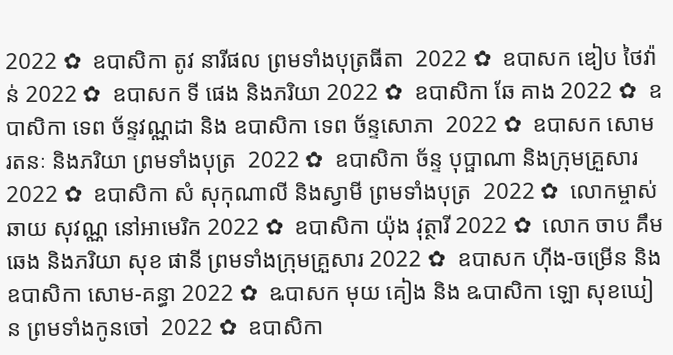2022 ✿  ឧបាសិកា តូវ នារីផល ព្រមទាំងបុត្រធីតា  2022 ✿  ឧបាសក ឌៀប ថៃវ៉ាន់ 2022 ✿  ឧបាសក ទី ផេង និងភរិយា 2022 ✿  ឧបាសិកា ឆែ គាង 2022 ✿  ឧបាសិកា ទេព ច័ន្ទវណ្ណដា និង ឧបាសិកា ទេព ច័ន្ទសោភា  2022 ✿  ឧបាសក សោម រតនៈ និងភរិយា ព្រមទាំងបុត្រ  2022 ✿  ឧបាសិកា ច័ន្ទ បុប្ផាណា និងក្រុមគ្រួសារ 2022 ✿  ឧបាសិកា សំ សុកុណាលី និងស្វាមី ព្រមទាំងបុត្រ  2022 ✿  លោកម្ចាស់ ឆាយ សុវណ្ណ នៅអាមេរិក 2022 ✿  ឧបាសិកា យ៉ុង វុត្ថារី 2022 ✿  លោក ចាប គឹមឆេង និងភរិយា សុខ ផានី ព្រមទាំងក្រុមគ្រួសារ 2022 ✿  ឧបាសក ហ៊ីង-ចម្រើន និងឧបាសិកា សោម-គន្ធា 2022 ✿  ឩបាសក មុយ គៀង និង ឩបាសិកា ឡោ សុខឃៀន ព្រមទាំងកូនចៅ  2022 ✿  ឧបាសិកា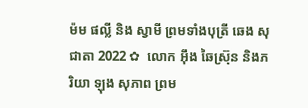ម៉ម ផល្លី និង ស្វាមី ព្រមទាំងបុត្រី ឆេង សុជាតា 2022 ✿  លោក អ៊ឹង ឆៃស្រ៊ុន និងភរិយា ឡុង សុភាព ព្រម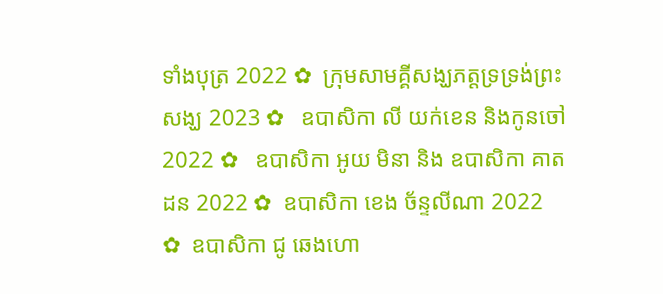ទាំងបុត្រ 2022 ✿  ក្រុមសាមគ្គីសង្ឃភត្តទ្រទ្រង់ព្រះសង្ឃ 2023 ✿   ឧបាសិកា លី យក់ខេន និងកូនចៅ 2022 ✿   ឧបាសិកា អូយ មិនា និង ឧបាសិកា គាត ដន 2022 ✿  ឧបាសិកា ខេង ច័ន្ទលីណា 2022 ✿  ឧបាសិកា ជូ ឆេងហោ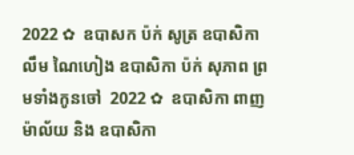2022 ✿  ឧបាសក ប៉ក់ សូត្រ ឧបាសិកា លឹម ណៃហៀង ឧបាសិកា ប៉ក់ សុភាព ព្រមទាំងកូនចៅ  2022 ✿  ឧបាសិកា ពាញ ម៉ាល័យ និង ឧបាសិកា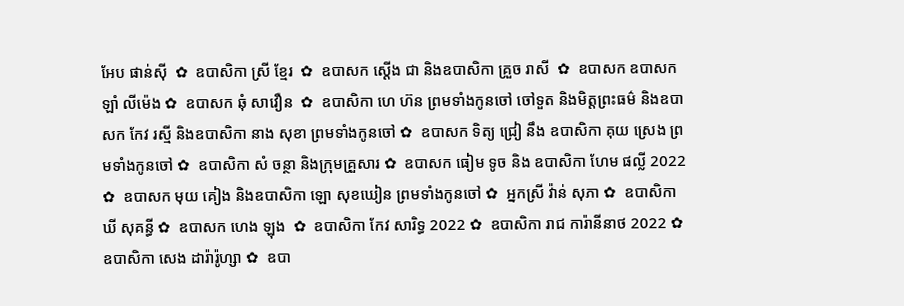អែប ផាន់ស៊ី  ✿  ឧបាសិកា ស្រី ខ្មែរ  ✿  ឧបាសក ស្តើង ជា និងឧបាសិកា គ្រួច រាសី  ✿  ឧបាសក ឧបាសក ឡាំ លីម៉េង ✿  ឧបាសក ឆុំ សាវឿន  ✿  ឧបាសិកា ហេ ហ៊ន ព្រមទាំងកូនចៅ ចៅទួត និងមិត្តព្រះធម៌ និងឧបាសក កែវ រស្មី និងឧបាសិកា នាង សុខា ព្រមទាំងកូនចៅ ✿  ឧបាសក ទិត្យ ជ្រៀ នឹង ឧបាសិកា គុយ ស្រេង ព្រមទាំងកូនចៅ ✿  ឧបាសិកា សំ ចន្ថា និងក្រុមគ្រួសារ ✿  ឧបាសក ធៀម ទូច និង ឧបាសិកា ហែម ផល្លី 2022 ✿  ឧបាសក មុយ គៀង និងឧបាសិកា ឡោ សុខឃៀន ព្រមទាំងកូនចៅ ✿  អ្នកស្រី វ៉ាន់ សុភា ✿  ឧបាសិកា ឃី សុគន្ធី ✿  ឧបាសក ហេង ឡុង  ✿  ឧបាសិកា កែវ សារិទ្ធ 2022 ✿  ឧបាសិកា រាជ ការ៉ានីនាថ 2022 ✿  ឧបាសិកា សេង ដារ៉ារ៉ូហ្សា ✿  ឧបា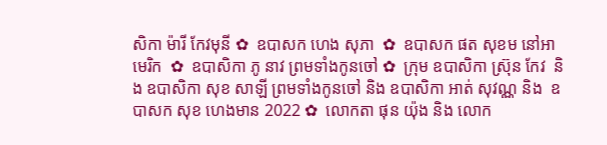សិកា ម៉ារី កែវមុនី ✿  ឧបាសក ហេង សុភា  ✿  ឧបាសក ផត សុខម នៅអាមេរិក  ✿  ឧបាសិកា ភូ នាវ ព្រមទាំងកូនចៅ ✿  ក្រុម ឧបាសិកា ស្រ៊ុន កែវ  និង ឧបាសិកា សុខ សាឡី ព្រមទាំងកូនចៅ និង ឧបាសិកា អាត់ សុវណ្ណ និង  ឧបាសក សុខ ហេងមាន 2022 ✿  លោកតា ផុន យ៉ុង និង លោក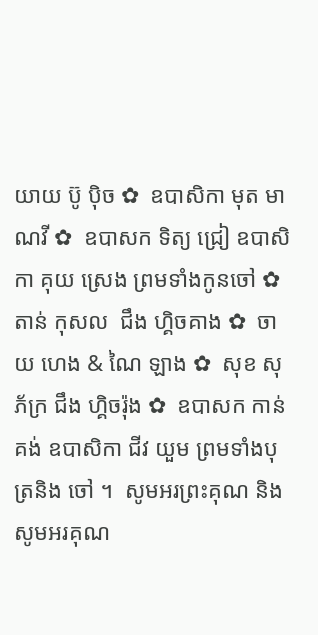យាយ ប៊ូ ប៉ិច ✿  ឧបាសិកា មុត មាណវី ✿  ឧបាសក ទិត្យ ជ្រៀ ឧបាសិកា គុយ ស្រេង ព្រមទាំងកូនចៅ ✿  តាន់ កុសល  ជឹង ហ្គិចគាង ✿  ចាយ ហេង & ណៃ ឡាង ✿  សុខ សុភ័ក្រ ជឹង ហ្គិចរ៉ុង ✿  ឧបាសក កាន់ គង់ ឧបាសិកា ជីវ យួម ព្រមទាំងបុត្រនិង ចៅ ។  សូមអរព្រះគុណ និង សូមអរគុណ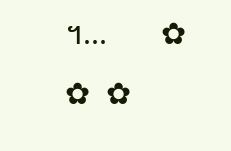។...       ✿  ✿  ✿